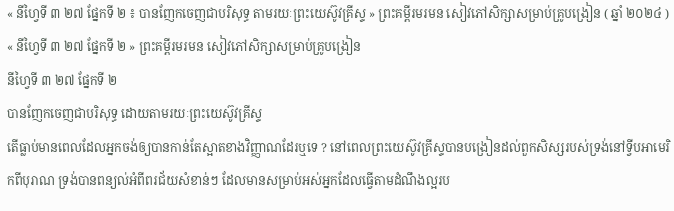« នីហ្វៃទី ៣ ២៧ ផ្នែកទី ២ ៖ បានញែកចេញជាបរិសុទ្ធ តាមរយៈព្រះយេស៊ូវគ្រីស្ទ » ព្រះគម្ពីរមរមន សៀវភៅសិក្សាសម្រាប់គ្រូបង្រៀន ( ឆ្នាំ ២០២៤ )
« នីហ្វៃទី ៣ ២៧ ផ្នែកទី ២ » ព្រះគម្ពីរមរមន សៀវភៅសិក្សាសម្រាប់គ្រូបង្រៀន
នីហ្វៃទី ៣ ២៧ ផ្នែកទី ២
បានញែកចេញជាបរិសុទ្ធ ដោយតាមរយៈព្រះយេស៊ូវគ្រីស្ទ
តើធ្លាប់មានពេលដែលអ្នកចង់ឲ្យបានកាន់តែស្អាតខាងវិញ្ញាណដែរឬទេ ? នៅពេលព្រះយេស៊ូវគ្រីស្ទបានបង្រៀនដល់ពួកសិស្សរបស់ទ្រង់នៅទ្វីបអាមេរិកពីបុរាណ ទ្រង់បានពន្យល់អំពីពរជ័យសំខាន់ៗ ដែលមានសម្រាប់អស់អ្នកដែលធ្វើតាមដំណឹងល្អរប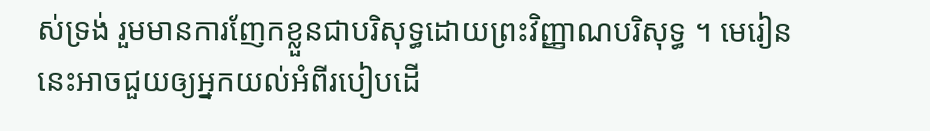ស់ទ្រង់ រួមមានការញែកខ្លួនជាបរិសុទ្ធដោយព្រះវិញ្ញាណបរិសុទ្ធ ។ មេរៀននេះអាចជួយឲ្យអ្នកយល់អំពីរបៀបដើ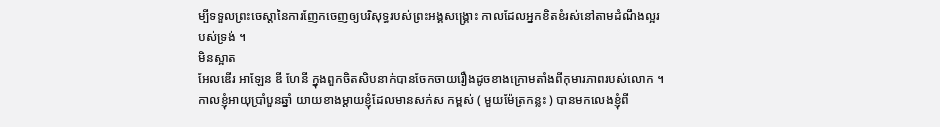ម្បីទទួលព្រះចេស្តានៃការញែកចេញឲ្យបរិសុទ្ធរបស់ព្រះអង្គសង្រ្គោះ កាលដែលអ្នកខិតខំរស់នៅតាមដំណឹងល្អរបស់ទ្រង់ ។
មិនស្អាត
អែលឌើរ អាឡែន ឌី ហែនី ក្នុងពួកចិតសិបនាក់បានចែកចាយរឿងដូចខាងក្រោមតាំងពីកុមារភាពរបស់លោក ។
កាលខ្ញុំអាយុប្រាំបួនឆ្នាំ យាយខាងម្តាយខ្ញុំដែលមានសក់ស កម្ពស់ ( មួយម៉ែត្រកន្លះ ) បានមកលេងខ្ញុំពី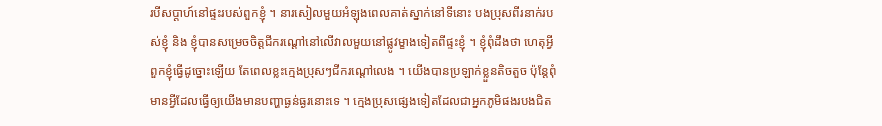របីសប្តាហ៍នៅផ្ទះរបស់ពួកខ្ញុំ ។ នារសៀលមួយអំឡុងពេលគាត់ស្នាក់នៅទីនោះ បងប្រុសពីរនាក់របស់ខ្ញុំ និង ខ្ញុំបានសម្រេចចិត្តជីករណ្ដៅនៅលើវាលមួយនៅផ្លូវម្ខាងទៀតពីផ្ទះខ្ញុំ ។ ខ្ញុំពុំដឹងថា ហេតុអ្វីពួកខ្ញុំធ្វើដូច្នោះឡើយ តែពេលខ្លះក្មេងប្រុសៗជីករណ្តៅលេង ។ យើងបានប្រឡាក់ខ្លួនតិចតួច ប៉ុន្តែពុំមានអ្វីដែលធ្វើឲ្យយើងមានបញ្ហាធ្ងន់ធ្ងរនោះទេ ។ ក្មេងប្រុសផ្សេងទៀតដែលជាអ្នកភូមិផងរបងជិត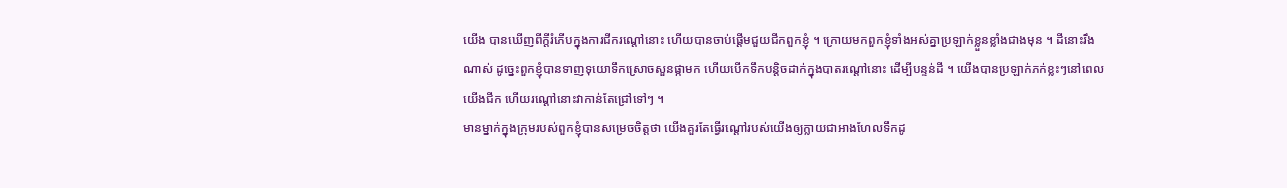យើង បានឃើញពីក្តីរំភើបក្នុងការជីករណ្តៅនោះ ហើយបានចាប់ផ្តើមជួយជីកពួកខ្ញុំ ។ ក្រោយមកពួកខ្ញុំទាំងអស់គ្នាប្រឡាក់ខ្លួនខ្លាំងជាងមុន ។ ដីនោះរឹងណាស់ ដូច្នេះពួកខ្ញុំបានទាញទុយោទឹកស្រោចសួនផ្កាមក ហើយបើកទឹកបន្តិចដាក់ក្នុងបាតរណ្តៅនោះ ដើម្បីបន្ទន់ដី ។ យើងបានប្រឡាក់ភក់ខ្លះៗនៅពេលយើងជីក ហើយរណ្តៅនោះវាកាន់តែជ្រៅទៅៗ ។
មានម្នាក់ក្នុងក្រុមរបស់ពួកខ្ញុំបានសម្រេចចិត្តថា យើងគួរតែធ្វើរណ្តៅរបស់យើងឲ្យក្លាយជាអាងហែលទឹកដូ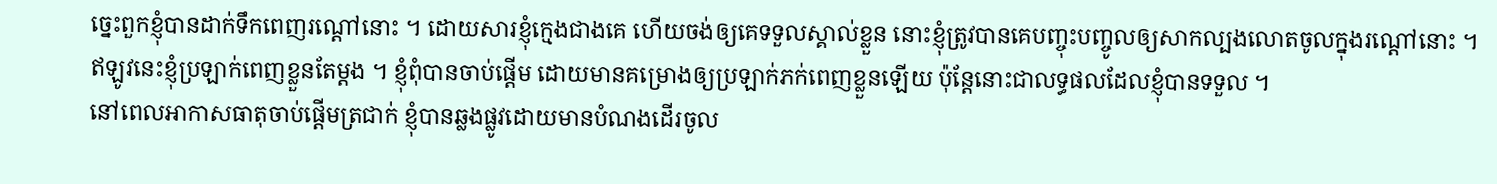ច្នេះពួកខ្ញុំបានដាក់ទឹកពេញរណ្តៅនោះ ។ ដោយសារខ្ញុំក្មេងជាងគេ ហើយចង់ឲ្យគេទទួលស្គាល់ខ្លួន នោះខ្ញុំត្រូវបានគេបញ្ចុះបញ្ចូលឲ្យសាកល្បងលោតចូលក្នុងរណ្តៅនោះ ។ ឥឡូវនេះខ្ញុំប្រឡាក់ពេញខ្លួនតែម្តង ។ ខ្ញុំពុំបានចាប់ផ្តើម ដោយមានគម្រោងឲ្យប្រឡាក់ភក់ពេញខ្លួនឡើយ ប៉ុន្តែនោះជាលទ្ធផលដែលខ្ញុំបានទទួល ។
នៅពេលអាកាសធាតុចាប់ផ្តើមត្រជាក់ ខ្ញុំបានឆ្លងផ្លូវដោយមានបំណងដើរចូល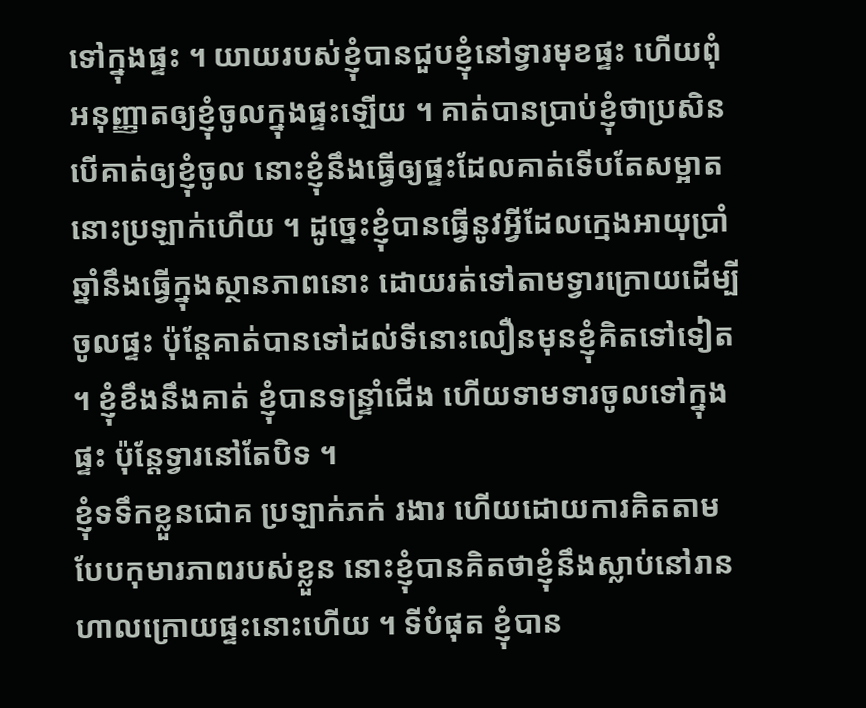ទៅក្នុងផ្ទះ ។ យាយរបស់ខ្ញុំបានជួបខ្ញុំនៅទ្វារមុខផ្ទះ ហើយពុំអនុញ្ញាតឲ្យខ្ញុំចូលក្នុងផ្ទះឡើយ ។ គាត់បានប្រាប់ខ្ញុំថាប្រសិនបើគាត់ឲ្យខ្ញុំចូល នោះខ្ញុំនឹងធ្វើឲ្យផ្ទះដែលគាត់ទើបតែសម្អាតនោះប្រឡាក់ហើយ ។ ដូច្នេះខ្ញុំបានធ្វើនូវអ្វីដែលក្មេងអាយុប្រាំឆ្នាំនឹងធ្វើក្នុងស្ថានភាពនោះ ដោយរត់ទៅតាមទ្វារក្រោយដើម្បីចូលផ្ទះ ប៉ុន្តែគាត់បានទៅដល់ទីនោះលឿនមុនខ្ញុំគិតទៅទៀត ។ ខ្ញុំខឹងនឹងគាត់ ខ្ញុំបានទន្ទ្រាំជើង ហើយទាមទារចូលទៅក្នុងផ្ទះ ប៉ុន្តែទ្វារនៅតែបិទ ។
ខ្ញុំទទឹកខ្លួនជោគ ប្រឡាក់ភក់ រងារ ហើយដោយការគិតតាមបែបកុមារភាពរបស់ខ្លួន នោះខ្ញុំបានគិតថាខ្ញុំនឹងស្លាប់នៅរានហាលក្រោយផ្ទះនោះហើយ ។ ទីបំផុត ខ្ញុំបាន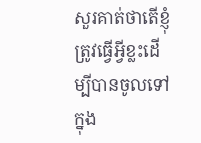សួរគាត់ថាតើខ្ញុំត្រូវធ្វើអ្វីខ្លះដើម្បីបានចូលទៅក្នុង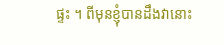ផ្ទះ ។ ពីមុនខ្ញុំបានដឹងវានោះ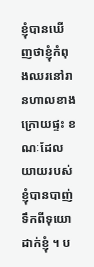ខ្ញុំបានឃើញថាខ្ញុំកំពុងឈរនៅរានហាលខាងក្រោយផ្ទះ ខណៈដែលយាយរបស់ខ្ញុំបានបាញ់ទឹកពីទុយោដាក់ខ្ញុំ ។ ប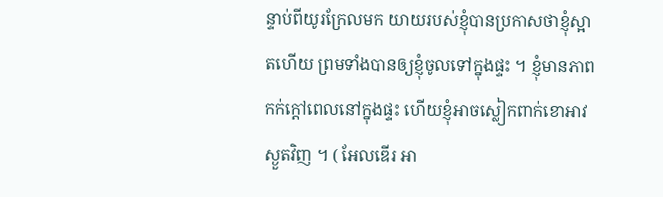ន្ទាប់ពីយូរក្រែលមក យាយរបស់ខ្ញុំបានប្រកាសថាខ្ញុំស្អាតហើយ ព្រមទាំងបានឲ្យខ្ញុំចូលទៅក្នុងផ្ទះ ។ ខ្ញុំមានភាពកក់ក្តៅពេលនៅក្នុងផ្ទះ ហើយខ្ញុំអាចស្លៀកពាក់ខោអាវស្ងួតវិញ ។ ( អែលឌើរ អា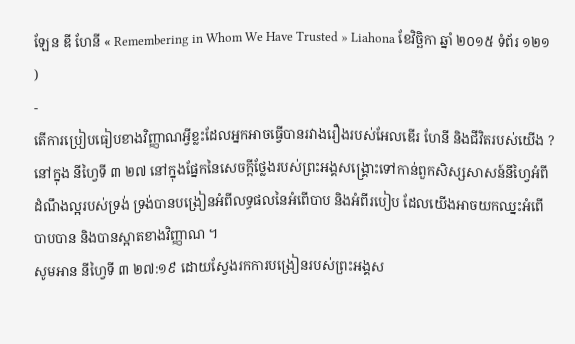ឡែន ឌី ហែនី « Remembering in Whom We Have Trusted » Liahona ខែវិច្ឆិកា ឆ្នាំ ២០១៥ ទំព័រ ១២១ )
-
តើការប្រៀបធៀបខាងវិញ្ញាណអ្វីខ្លះដែលអ្នកអាចធ្វើបានរវាងរឿងរបស់អែលឌើរ ហែនី និងជីវិតរបស់យើង ?
នៅក្នុង នីហ្វៃទី ៣ ២៧ នៅក្នុងផ្នែកនៃសេចក្តីថ្លែងរបស់ព្រះអង្គសង្គ្រោះទៅកាន់ពួកសិស្សសាសន៍នីហ្វៃអំពីដំណឹងល្អរបស់ទ្រង់ ទ្រង់បានបង្រៀនអំពីលទ្ធផលនៃអំពើបាប និងអំពីរបៀប ដែលយើងអាចយកឈ្នះអំពើបាបបាន និងបានស្អាតខាងវិញ្ញាណ ។
សូមអាន នីហ្វៃទី ៣ ២៧:១៩ ដោយស្វែងរកការបង្រៀនរបស់ព្រះអង្គស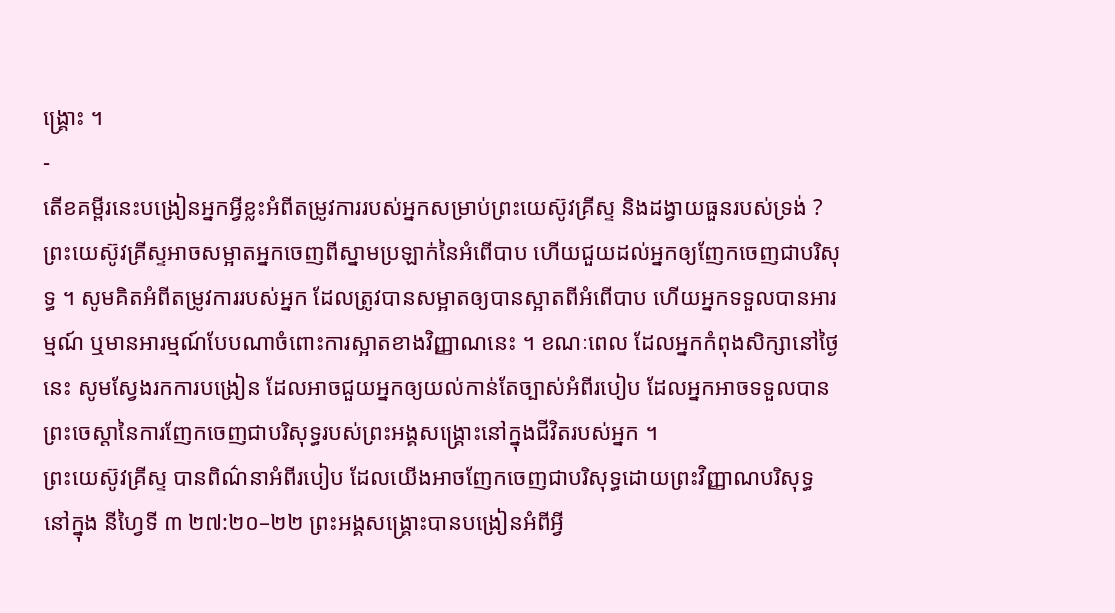ង្គ្រោះ ។
-
តើខគម្ពីរនេះបង្រៀនអ្នកអ្វីខ្លះអំពីតម្រូវការរបស់អ្នកសម្រាប់ព្រះយេស៊ូវគ្រីស្ទ និងដង្វាយធួនរបស់ទ្រង់ ?
ព្រះយេស៊ូវគ្រីស្ទអាចសម្អាតអ្នកចេញពីស្នាមប្រឡាក់នៃអំពើបាប ហើយជួយដល់អ្នកឲ្យញែកចេញជាបរិសុទ្ធ ។ សូមគិតអំពីតម្រូវការរបស់អ្នក ដែលត្រូវបានសម្អាតឲ្យបានស្អាតពីអំពើបាប ហើយអ្នកទទួលបានអារម្មណ៍ ឬមានអារម្មណ៍បែបណាចំពោះការស្អាតខាងវិញ្ញាណនេះ ។ ខណៈពេល ដែលអ្នកកំពុងសិក្សានៅថ្ងៃនេះ សូមស្វែងរកការបង្រៀន ដែលអាចជួយអ្នកឲ្យយល់កាន់តែច្បាស់អំពីរបៀប ដែលអ្នកអាចទទួលបានព្រះចេស្តានៃការញែកចេញជាបរិសុទ្ធរបស់ព្រះអង្គសង្គ្រោះនៅក្នុងជីវិតរបស់អ្នក ។
ព្រះយេស៊ូវគ្រីស្ទ បានពិណ៌នាអំពីរបៀប ដែលយើងអាចញែកចេញជាបរិសុទ្ធដោយព្រះវិញ្ញាណបរិសុទ្ធ
នៅក្នុង នីហ្វៃទី ៣ ២៧:២០–២២ ព្រះអង្គសង្គ្រោះបានបង្រៀនអំពីអ្វី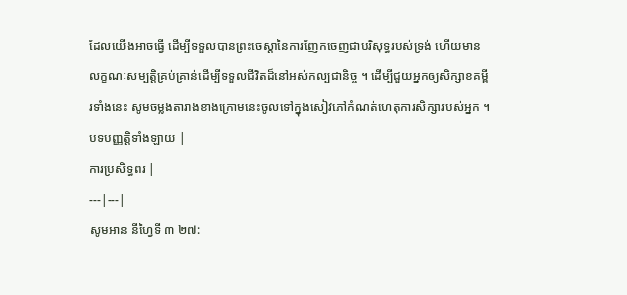ដែលយើងអាចធ្វើ ដើម្បីទទួលបានព្រះចេស្តានៃការញែកចេញជាបរិសុទ្ធរបស់ទ្រង់ ហើយមានលក្ខណៈសម្បត្តិគ្រប់គ្រាន់ដើម្បីទទួលជីវិតដ៏នៅអស់កល្បជានិច្ច ។ ដើម្បីជួយអ្នកឲ្យសិក្សាខគម្ពីរទាំងនេះ សូមចម្លងតារាងខាងក្រោមនេះចូលទៅក្នុងសៀវភៅកំណត់ហេតុការសិក្សារបស់អ្នក ។
បទបញ្ញត្តិទាំងឡាយ |
ការប្រសិទ្ធពរ |
---|---|
សូមអាន នីហ្វៃទី ៣ ២៧: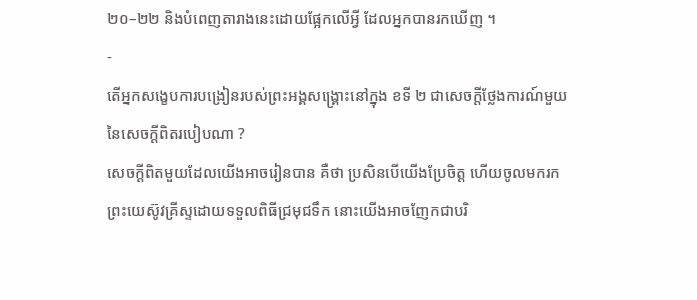២០–២២ និងបំពេញតារាងនេះដោយផ្អែកលើអ្វី ដែលអ្នកបានរកឃើញ ។
-
តើអ្នកសង្ខេបការបង្រៀនរបស់ព្រះអង្គសង្គ្រោះនៅក្នុង ខទី ២ ជាសេចក្តីថ្លែងការណ៍មួយនៃសេចក្តីពិតរបៀបណា ?
សេចក្តីពិតមួយដែលយើងអាចរៀនបាន គឺថា ប្រសិនបើយើងប្រែចិត្ត ហើយចូលមករកព្រះយេស៊ូវគ្រីស្ទដោយទទួលពិធីជ្រមុជទឹក នោះយើងអាចញែកជាបរិ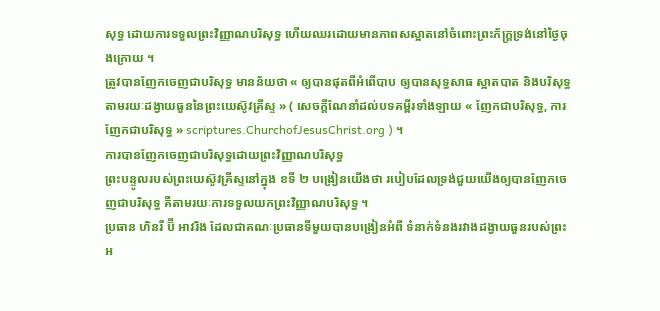សុទ្ធ ដោយការទទួលព្រះវិញ្ញាណបរិសុទ្ធ ហើយឈរដោយមានភាពសស្អាតនៅចំពោះព្រះភ័ក្រ្តទ្រង់នៅថ្ងៃចុងក្រោយ ។
ត្រូវបានញែកចេញជាបរិសុទ្ធ មានន័យថា « ឲ្យបានផុតពីអំពើបាប ឲ្យបានសុទ្ធសាធ ស្អាតបាត និងបរិសុទ្ធ តាមរយៈដង្វាយធួននៃព្រះយេស៊ូវគ្រីស្ទ » ( សេចក្ដីណែនាំដល់បទគម្ពីរទាំងឡាយ « ញែកជាបរិសុទ្ធ, ការញែកជាបរិសុទ្ធ » scriptures.ChurchofJesusChrist.org ) ។
ការបានញែកចេញជាបរិសុទ្ធដោយព្រះវិញ្ញាណបរិសុទ្ធ
ព្រះបន្ទូលរបស់ព្រះយេស៊ូវគ្រីស្ទនៅក្នុង ខទី ២ បង្រៀនយើងថា របៀបដែលទ្រង់ជួយយើងឲ្យបានញែកចេញជាបរិសុទ្ធ គឺតាមរយៈការទទួលយកព្រះវិញ្ញាណបរិសុទ្ធ ។
ប្រធាន ហិនរី ប៊ី អាវរិង ដែលជាគណៈប្រធានទីមួយបានបង្រៀនអំពី ទំនាក់ទំនងរវាងដង្វាយធួនរបស់ព្រះអ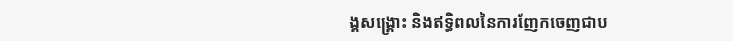ង្គសង្គ្រោះ និងឥទ្ធិពលនៃការញែកចេញជាប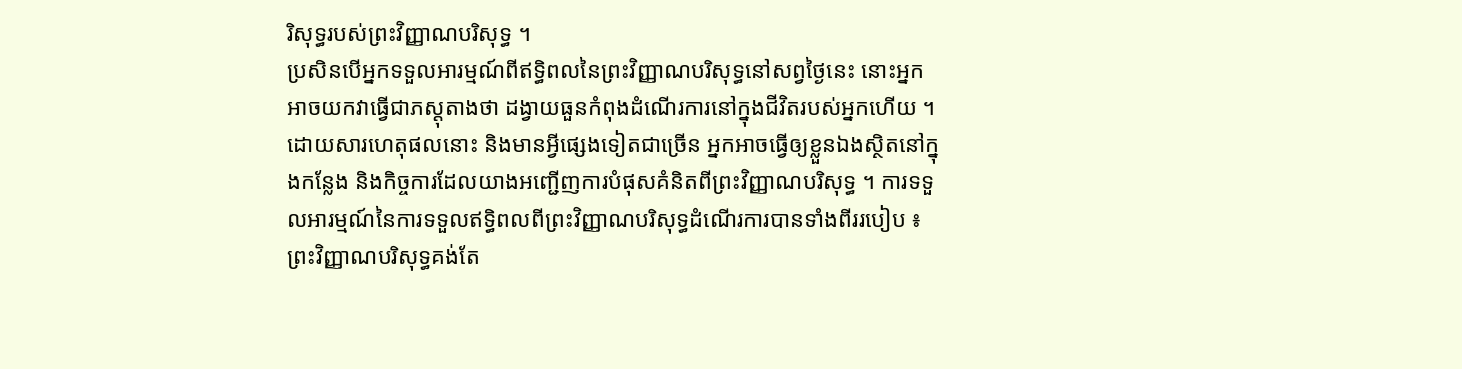រិសុទ្ធរបស់ព្រះវិញ្ញាណបរិសុទ្ធ ។
ប្រសិនបើអ្នកទទួលអារម្មណ៍ពីឥទ្ធិពលនៃព្រះវិញ្ញាណបរិសុទ្ធនៅសព្វថ្ងៃនេះ នោះអ្នកអាចយកវាធ្វើជាភស្ដុតាងថា ដង្វាយធួនកំពុងដំណើរការនៅក្នុងជីវិតរបស់អ្នកហើយ ។ ដោយសារហេតុផលនោះ និងមានអ្វីផ្សេងទៀតជាច្រើន អ្នកអាចធ្វើឲ្យខ្លួនឯងស្ថិតនៅក្នុងកន្លែង និងកិច្ចការដែលយាងអញ្ជើញការបំផុសគំនិតពីព្រះវិញ្ញាណបរិសុទ្ធ ។ ការទទួលអារម្មណ៍នៃការទទួលឥទ្ធិពលពីព្រះវិញ្ញាណបរិសុទ្ធដំណើរការបានទាំងពីររបៀប ៖ ព្រះវិញ្ញាណបរិសុទ្ធគង់តែ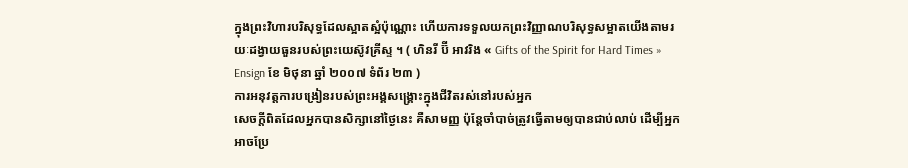ក្នុងព្រះវិហារបរិសុទ្ធដែលស្អាតស្អំប៉ុណ្ណោះ ហើយការទទួលយកព្រះវិញ្ញាណបរិសុទ្ធសម្អាតយើងតាមរយៈដង្វាយធួនរបស់ព្រះយេស៊ូវគ្រីស្ទ ។ ( ហិនរី ប៊ី អាវរិង « Gifts of the Spirit for Hard Times » Ensign ខែ មិថុនា ឆ្នាំ ២០០៧ ទំព័រ ២៣ )
ការអនុវត្តការបង្រៀនរបស់ព្រះអង្គសង្គ្រោះក្នុងជីវិតរស់នៅរបស់អ្នក
សេចក្ដីពិតដែលអ្នកបានសិក្សានៅថ្ងៃនេះ គឺសាមញ្ញ ប៉ុន្តែចាំបាច់ត្រូវធ្វើតាមឲ្យបានជាប់លាប់ ដើម្បីអ្នកអាចប្រែ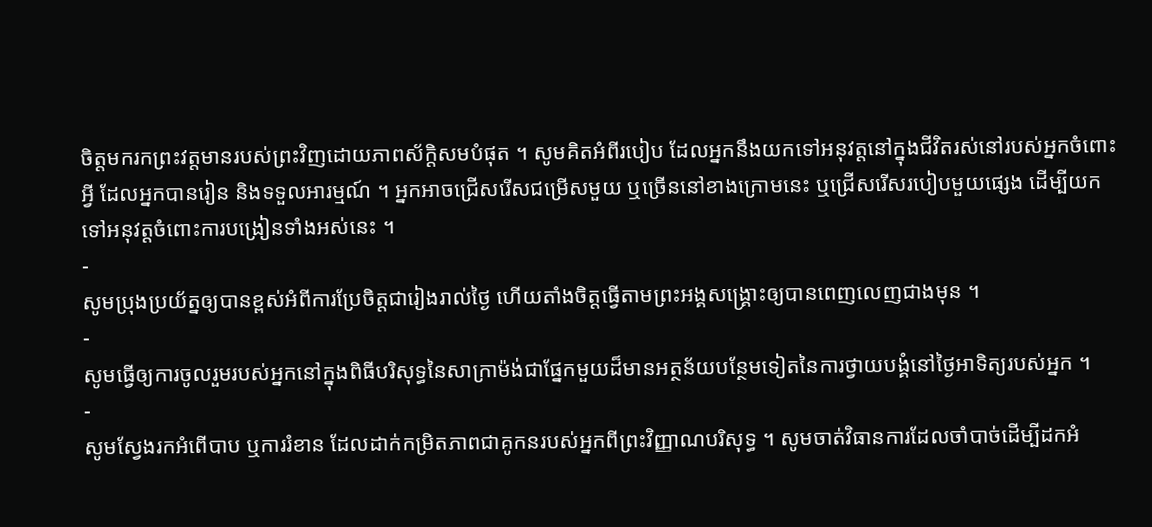ចិត្តមករកព្រះវត្តមានរបស់ព្រះវិញដោយភាពស័ក្ដិសមបំផុត ។ សូមគិតអំពីរបៀប ដែលអ្នកនឹងយកទៅអនុវត្តនៅក្នុងជីវិតរស់នៅរបស់អ្នកចំពោះអ្វី ដែលអ្នកបានរៀន និងទទួលអារម្មណ៍ ។ អ្នកអាចជ្រើសរើសជម្រើសមួយ ឬច្រើននៅខាងក្រោមនេះ ឬជ្រើសរើសរបៀបមួយផ្សេង ដើម្បីយកទៅអនុវត្តចំពោះការបង្រៀនទាំងអស់នេះ ។
-
សូមប្រុងប្រយ័ត្នឲ្យបានខ្ពស់អំពីការប្រែចិត្តជារៀងរាល់ថ្ងៃ ហើយតាំងចិត្តធ្វើតាមព្រះអង្គសង្គ្រោះឲ្យបានពេញលេញជាងមុន ។
-
សូមធ្វើឲ្យការចូលរួមរបស់អ្នកនៅក្នុងពិធីបរិសុទ្ធនៃសាក្រាម៉ង់ជាផ្នែកមួយដ៏មានអត្ថន័យបន្ថែមទៀតនៃការថ្វាយបង្គំនៅថ្ងៃអាទិត្យរបស់អ្នក ។
-
សូមស្វែងរកអំពើបាប ឬការរំខាន ដែលដាក់កម្រិតភាពជាគូកនរបស់អ្នកពីព្រះវិញ្ញាណបរិសុទ្ធ ។ សូមចាត់វិធានការដែលចាំបាច់ដើម្បីដកអំ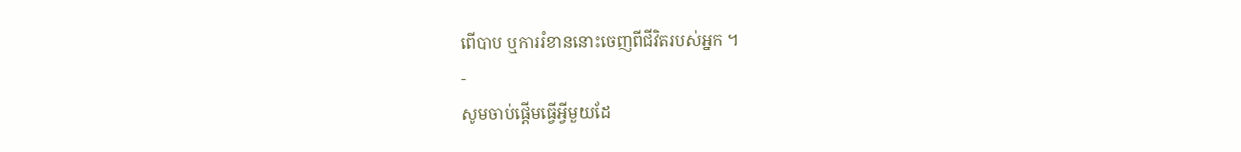ពើបាប ឬការរំខាននោះចេញពីជីវិតរបស់អ្នក ។
-
សូមចាប់ផ្តើមធ្វើអ្វីមួយដែ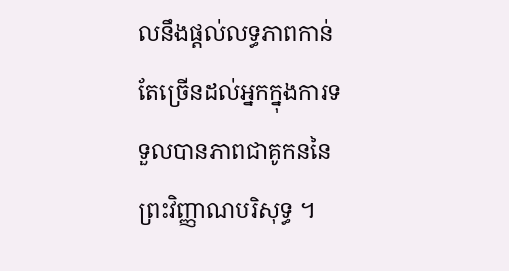លនឹងផ្តល់លទ្ធភាពកាន់តែច្រើនដល់អ្នកក្នុងការទទួលបានភាពជាគូកននៃព្រះវិញ្ញាណបរិសុទ្ធ ។